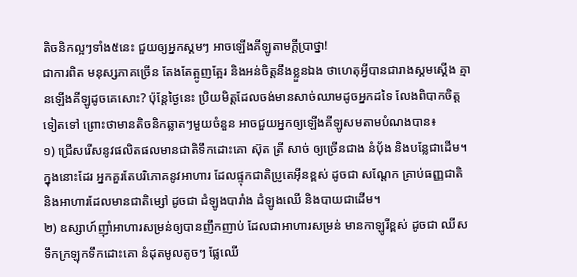តិចនិកល្អៗទាំង៥នេះ ជួយឲ្យអ្នកស្គមៗ អាចឡើងគីឡូតាមក្តីប្រាថ្នា!
ជាការពិត មនុស្សភាគច្រើន តែងតែត្អូញត្អែរ និងអន់ចិត្តនឹងខ្លួនឯង ថាហេតុអ្វីបានជារាងស្គមស្គើង គ្មានឡើងគីឡូដូចគេសោះ? ប៉ុន្តែថ្ងៃនេះ ប្រិយមិត្តដែលចង់មានសាច់ឈាមដូចអ្នកដទៃ លែងពិបាកចិត្តទៀតទៅ ព្រោះថាមានតិចនិកឆ្លាតៗមួយចំនួន អាចជួយអ្នកឲ្យឡើងគីឡូសមតាមបំណងបាន៖
១) ជ្រើសរើសនូវផលិតផលមានជាតិទឹកដោះគោ ស៊ុត ត្រី សាច់ ឲ្យច្រើនជាង នំប៉័ង និងបន្លែជាដើម។ ក្នុងនោះដែរ អ្នកគួរតែបរិភោគនូវអាហារ ដែលផ្ទុកជាតិប្រូតេអ៊ីនខ្ពស់ ដូចជា សណ្តែក គ្រាប់ធញ្ញជាតិ និងអាហារដែលមានជាតិម្សៅ ដូចជា ដំឡូងបារាំង ដំឡូងឈើ និងបាយជាដើម។
២) ឧស្សាហ៍ញ៉ាំអាហារសម្រន់ឲ្យបានញឹកញាប់ ដែលជាអាហារសម្រន់ មានកាឡូរីខ្ពស់ ដូចជា ឈីស ទឹកក្រឡុកទឹកដោះគោ នំដុតមូលតូចៗ ផ្លែឈើ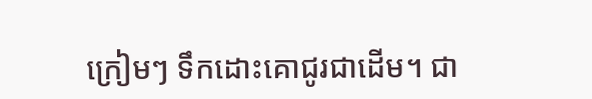ក្រៀមៗ ទឹកដោះគោជូរជាដើម។ ជា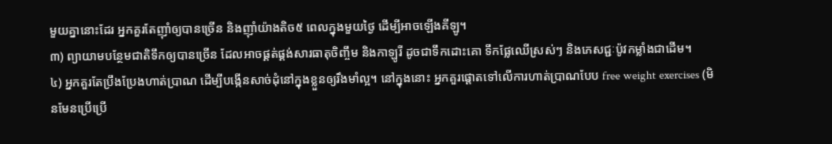មួយគ្នានោះដែរ អ្នកគួរតែញ៉ាំឲ្យបានច្រើន និងញ៉ាំយ៉ាងតិច៥ ពេលក្នុងមួយថ្ងៃ ដើម្បីអាចឡើងគីឡូ។
៣) ព្យាយាមបន្ថែមជាតិទឹកឲ្យបានច្រើន ដែលអាចផ្គត់ផ្គង់សារធាតុចិញ្ចឹម និងកាឡូរី ដូចជាទឹកដោះគោ ទឹកផ្លែឈើស្រស់ៗ និងភេសជ្ជៈប៉ូវកម្លាំងជាដើម។
៤) អ្នកគួរតែប្រឹងប្រែងហាត់ប្រាណ ដើម្បីបង្កើនសាច់ដុំនៅក្នុងខ្លួនឲ្យរឹងមាំល្អ។ នៅក្នុងនោះ អ្នកគួរផ្ដោតទៅលើការហាត់ប្រាណបែប free weight exercises (មិនមែនប្រើប្រើ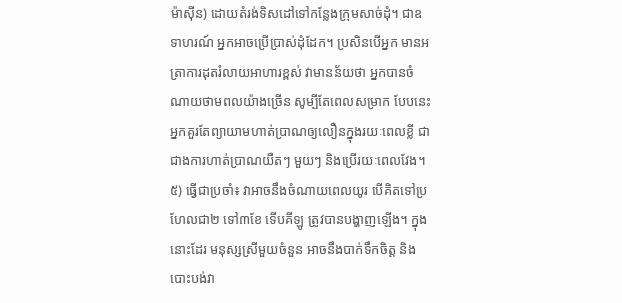ម៉ាស៊ីន) ដោយតំរង់ទិសដៅទៅកន្លែងក្រុមសាច់ដុំ។ ជាឧទាហរណ៍ អ្នកអាចប្រើប្រាស់ដុំដែក។ ប្រសិនបើអ្នក មានអត្រាការដុតរំលាយអាហារខ្ពស់ វាមានន័យថា អ្នកបានចំណាយថាមពលយ៉ាងច្រើន សូម្បីតែពេលសម្រាក បែបនេះអ្នកគួរតែព្យាយាមហាត់ប្រាណឲ្យលឿនក្នុងរយៈពេលខ្លី ជាជាងការហាត់ប្រាណយឺតៗ មួយៗ និងប្រើរយៈពេលវែង។
៥) ធ្វើជាប្រចាំ៖ វាអាចនឹងចំណាយពេលយូរ បើគិតទៅប្រហែលជា២ ទៅ៣ខែ ទើបគីឡូ ត្រូវបានបង្ហាញឡើង។ ក្នុងនោះដែរ មនុស្សស្រីមួយចំនួន អាចនឹងបាក់ទឹកចិត្ត និងបោះបង់វា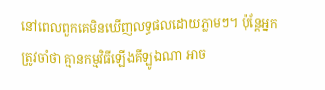នៅពេលពួកគេមិនឃើញលទ្ធផលដោយភ្លាមៗ។ ប៉ុន្តែអ្នកត្រូវចាំថា គ្មានកម្មវិធីឡើងគីឡូឯណា អាច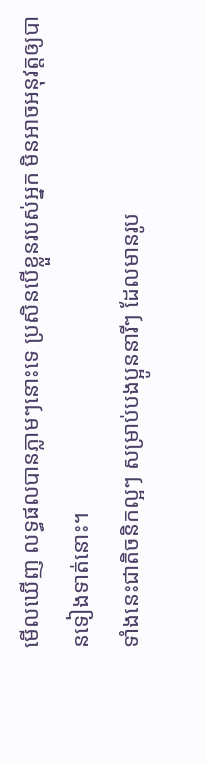មើលឃើញ លទ្ធផលបានភ្លាមៗនោះទេ ប្រសិនបើខ្លួនរបស់អ្នក មិនអាចអនុវត្តឲ្យបានទៀងទាត់នោះ។
ទាំងនេះជាតិចនិកល្អៗ សម្រាប់បងប្អូននារីៗ ដែលមានរូប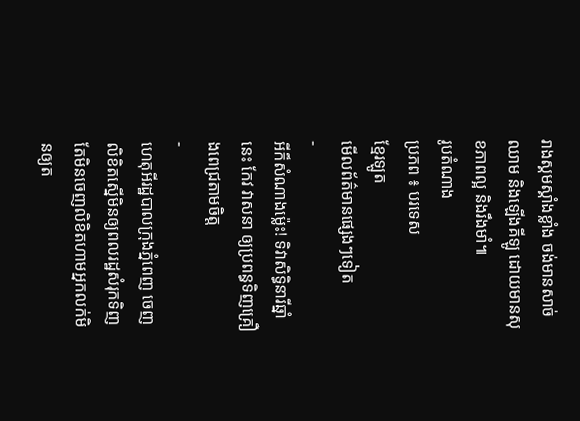រាងស្គមស្គាំងខ្លាំង ចង់មានសាច់ឈាម និងឡើងគីឡូ ដោយមានសុខភាពល្អ និងរឹងមាំ៕
រូបតំណាង
ប្រភព ៖ បរទេស
ខ្មែរឡូត
មើលព័ត៌មានផ្សេងៗទៀត
-
អីក៏សំណាងម្ល៉េះ! ទិវាសិទ្ធិនារីឆ្នាំនេះ កែវ វាសនា ឲ្យប្រពន្ធទិញគ្រឿងពេជ្រតាមចិត្ត
-
ហេតុអីរដ្ឋបាលក្រុងភ្នំពេញ ចេញលិខិតស្នើមិនឲ្យពលរដ្ឋសំរុកទិញ តែមិនចេញលិខិតហាមអ្នកលក់មិនឲ្យត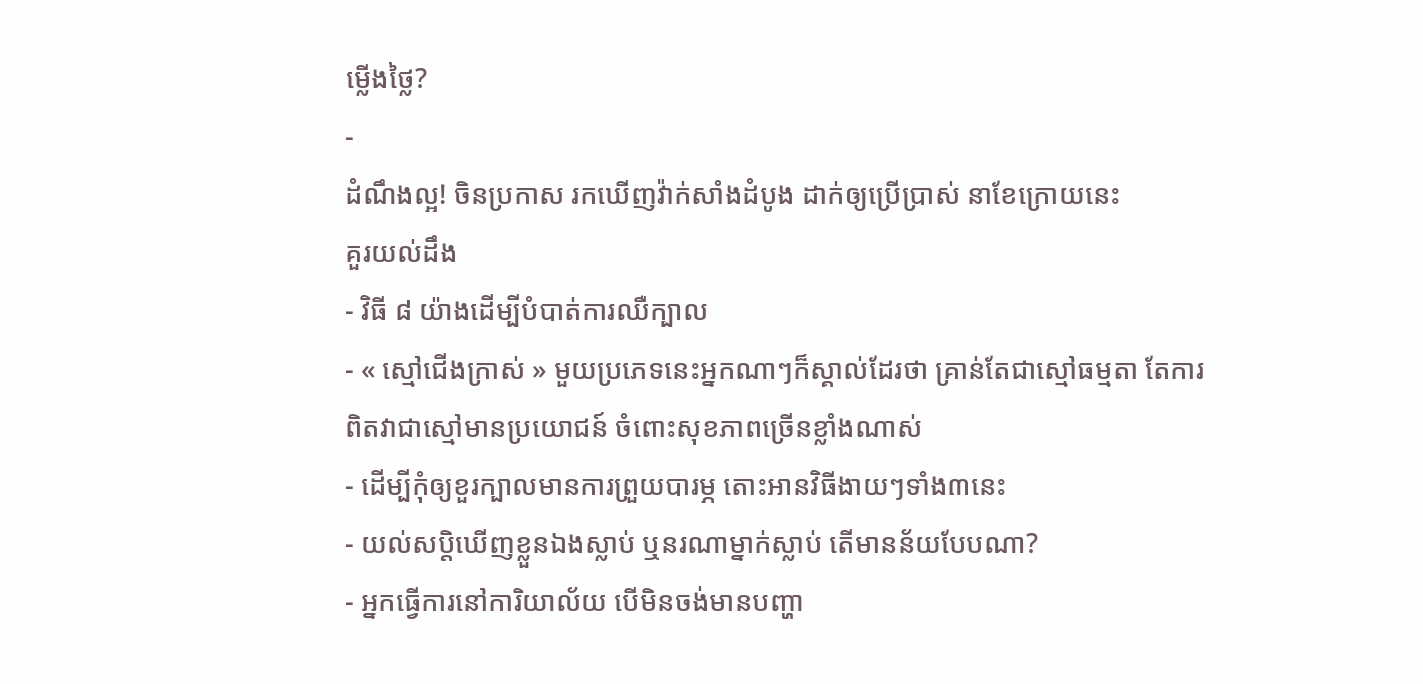ម្លើងថ្លៃ?
-
ដំណឹងល្អ! ចិនប្រកាស រកឃើញវ៉ាក់សាំងដំបូង ដាក់ឲ្យប្រើប្រាស់ នាខែក្រោយនេះ
គួរយល់ដឹង
- វិធី ៨ យ៉ាងដើម្បីបំបាត់ការឈឺក្បាល
- « ស្មៅជើងក្រាស់ » មួយប្រភេទនេះអ្នកណាៗក៏ស្គាល់ដែរថា គ្រាន់តែជាស្មៅធម្មតា តែការពិតវាជាស្មៅមានប្រយោជន៍ ចំពោះសុខភាពច្រើនខ្លាំងណាស់
- ដើម្បីកុំឲ្យខួរក្បាលមានការព្រួយបារម្ភ តោះអានវិធីងាយៗទាំង៣នេះ
- យល់សប្តិឃើញខ្លួនឯងស្លាប់ ឬនរណាម្នាក់ស្លាប់ តើមានន័យបែបណា?
- អ្នកធ្វើការនៅការិយាល័យ បើមិនចង់មានបញ្ហា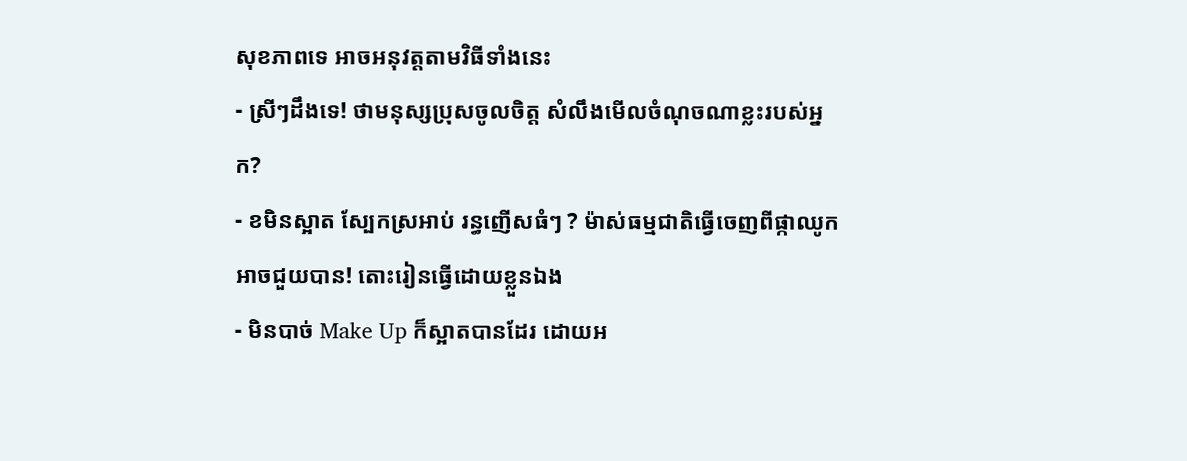សុខភាពទេ អាចអនុវត្តតាមវិធីទាំងនេះ
- ស្រីៗដឹងទេ! ថាមនុស្សប្រុសចូលចិត្ត សំលឹងមើលចំណុចណាខ្លះរបស់អ្នក?
- ខមិនស្អាត ស្បែកស្រអាប់ រន្ធញើសធំៗ ? ម៉ាស់ធម្មជាតិធ្វើចេញពីផ្កាឈូកអាចជួយបាន! តោះរៀនធ្វើដោយខ្លួនឯង
- មិនបាច់ Make Up ក៏ស្អាតបានដែរ ដោយអ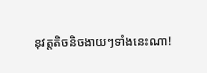នុវត្តតិចនិចងាយៗទាំងនេះណា!